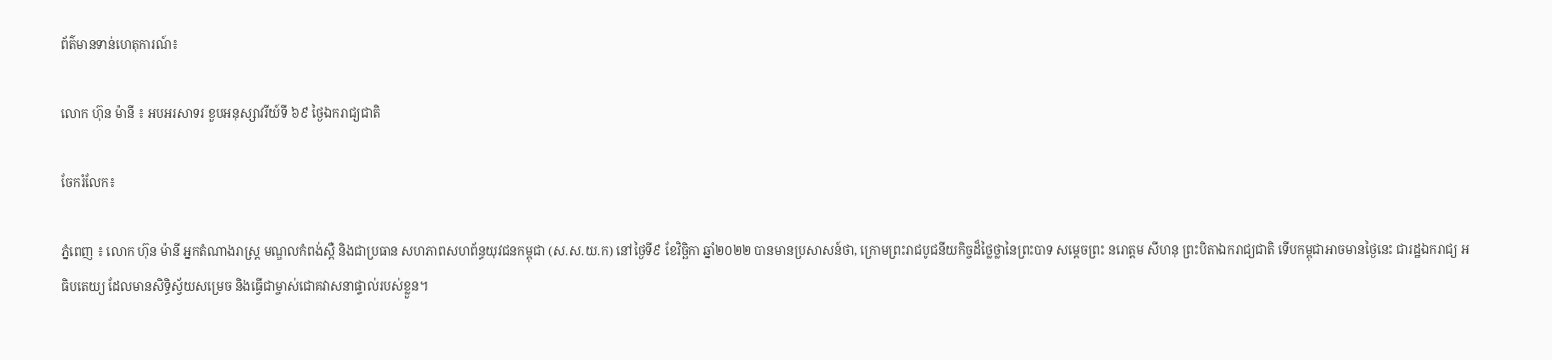ព័ត៌មានទាន់ហេតុការណ៍៖

លោក ហ៊ុន ម៉ានី ៖ អបអរសាទរ ខួបអនុស្សាវរីយ៍ទី ៦៩ ថ្ងៃឯករាជ្យជាតិ

ចែករំលែក៖

ភ្នំពេញ ៖ លោក ហ៊ុន ម៉ានី អ្នកតំណាងរាស្ត្រ មណ្ឌលកំពង់ស្ពឺ និងជាប្រធាន សហភាពសហព័ន្ធយុវជនកម្ពុជា (ស.ស.យ.ក) នៅថ្ងៃទី៩ ខែវិច្ឆិកា ឆ្នាំ២០២២ បានមានប្រសាសន៍ថា, ក្រោមព្រះរាជបូជនីយកិច្ចដ៏ថ្លៃថ្លានៃព្រះបាទ សម្តេចព្រះ នរោត្តម សីហនុ ព្រះបិតាឯករាជ្យជាតិ ទើបកម្ពុជាអាចមានថ្ងៃនេះ ជារដ្ឋឯករាជ្យ អធិបតេយ្យ ដែលមានសិទ្ធិស្វ័យសម្រេច និងធ្វើជាម្ចាស់ជោគវាសនាផ្ទាល់របស់ខ្លួន។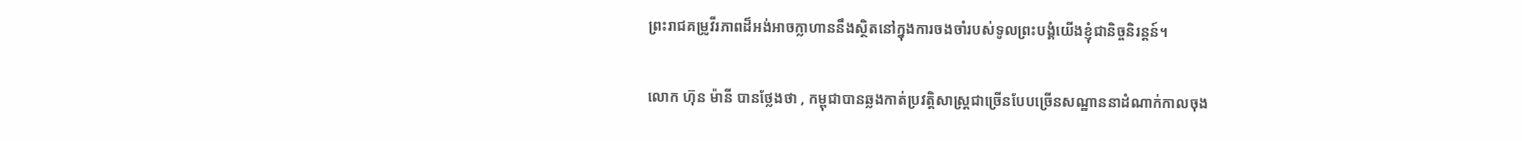ព្រះរាជគម្រូវីរភាពដ៏អង់អាចក្លាហាននឹងស្ថិតនៅក្នុងការចងចាំរបស់ទូលព្រះបង្គំយើងខ្ញុំជានិច្ចនិរន្តន៍។

លោក ហ៊ុន ម៉ានី បានថ្លែងថា , កម្ពុជាបានឆ្លងកាត់ប្រវត្តិសាស្រ្តជាច្រើនបែបច្រើនសណ្ឋាននាដំណាក់កាលចុង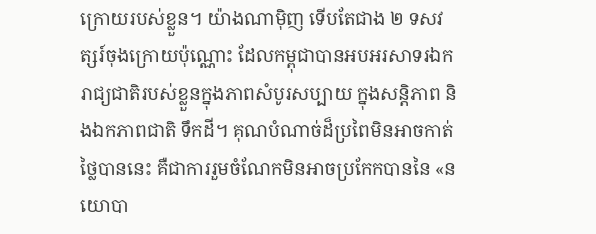ក្រោយរបស់ខ្លួន។ យ៉ាងណាម៉ិញ ទើបតែជាង ២ ទសវត្សរ៍ចុងក្រោយប៉ុណ្ណោះ ដែលកម្ពុជាបានអបអរសាទរឯករាជ្យជាតិរបស់ខ្លួនក្នុងភាពសំបូរសប្បាយ ក្នុងសន្តិភាព និងឯកភាពជាតិ ទឹកដី។ គុណបំណាច់ដ៏ប្រពៃមិនអាចកាត់ថ្លៃបាននេះ គឺជាការរួមចំណែកមិនអាចប្រកែកបាននៃ «នយោបា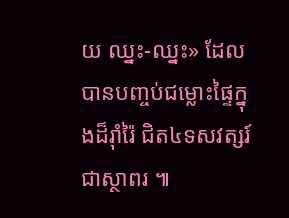យ ឈ្នះ-ឈ្នះ» ដែលបានបញ្ចប់ជម្លោះផ្ទៃក្នុងដ៏រ៉ាំរ៉ៃ ជិត៤ទសវត្សរ៍ជាស្ថាពរ ៕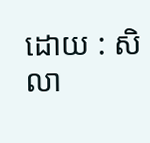ដោយ : សិលា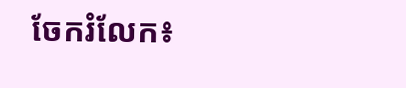ចែករំលែក៖